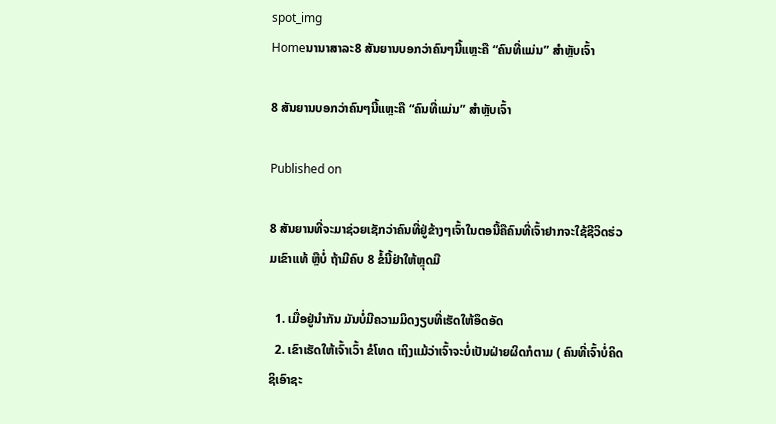spot_img
Homeນານາສາລະ8 ສັນຍານບອກວ່າຄົນໆນີ້ແຫຼະຄື “ຄົນທີ່ແມ່ນ” ສໍາຫຼັບເຈົ້າ

8 ສັນຍານບອກວ່າຄົນໆນີ້ແຫຼະຄື “ຄົນທີ່ແມ່ນ” ສໍາຫຼັບເຈົ້າ

Published on

8 ສັນຍານທີ່ຈະມາຊ່ວຍເຊັກວ່າຄົນທີ່ຢູ່ຂ້າງໆເຈົ້າໃນຕອນີ້ຄືຄົນທີ່ເຈົ້າຢາກຈະໃຊ້ຊີວິດຮ່ວມເຂົາແທ້ ຫຼືບໍ່ ຖ້າມີຄົບ 8 ຂໍ້ນີ້ຢ່າໃຫ້ຫຼຸດມື

  1. ເມື່ອຢູ່ນໍາກັນ ມັນບໍ່ມີຄວາມມິດງຽບທີ່ເຮັດໃຫ້ອຶດອັດ
  2. ເຂົາເຮັດໃຫ້ເຈົ້າເວົ້າ ຂໍໂທດ ເຖິງແມ້ວ່າເຈົ້າຈະບໍ່ເປັນຝ່າຍຜິດກໍຕາມ ( ຄົນທີ່ເຈົ້າບໍ່ຄິດຊິເອົາຊະ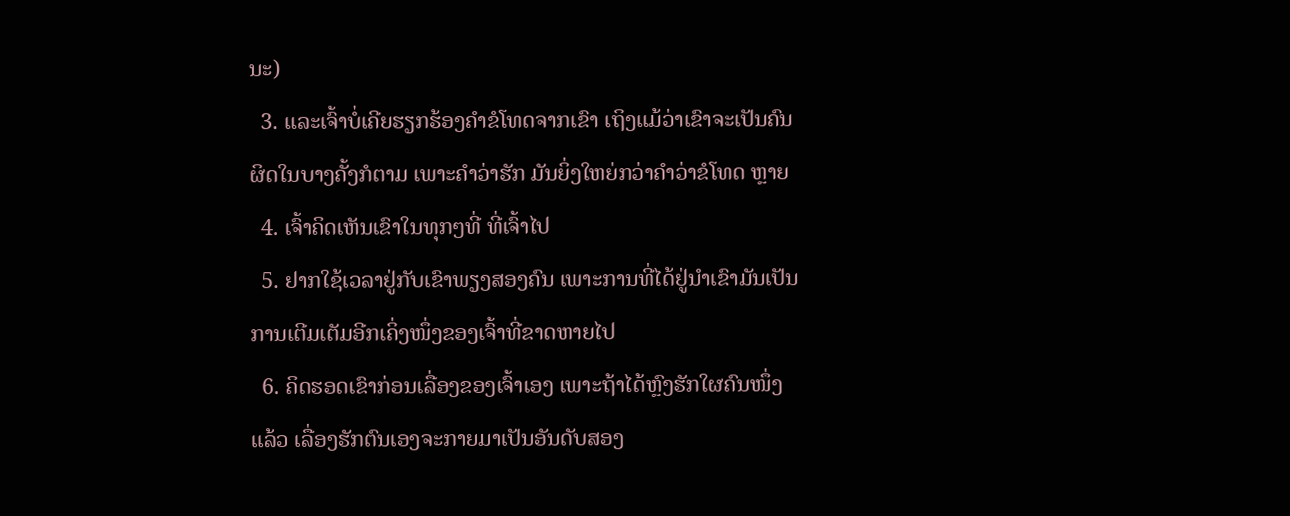ນະ)
  3. ແລະເຈົ້າບໍ່ເຄີຍຮຽກຮ້ອງຄໍາຂໍໂທດຈາກເຂົາ ເຖິງແມ້ວ່າເຂົາຈະເປັນຄົນຜິດໃນບາງຄັ້ງກໍຕາມ ເພາະຄໍາວ່າຮັກ ມັນຍິ່ງໃຫຍ່ກວ່າຄໍາວ່າຂໍໂທດ ຫຼາຍ
  4. ເຈົ້າຄິດເຫັນເຂົາໃນທຸກໆທີ່ ທີ່ເຈົ້າໄປ
  5. ຢາກໃຊ້ເວລາຢູ່ກັບເຂົາພຽງສອງຄົນ ເພາະການທີ່ໄດ້ຢູ່ນໍາເຂົາມັນເປັນການເຕີມເຕັມອີກເຄິ່ງໜຶ່ງຂອງເຈົ້າທີ່ຂາດຫາຍໄປ
  6. ຄິດຮອດເຂົາກ່ອນເລື່ອງຂອງເຈົ້າເອງ ເພາະຖ້າໄດ້ຫຼົງຮັກໃຜຄົນໜຶ່ງແລ້ວ ເລື່ອງຮັກຕົນເອງຈະກາຍມາເປັນອັນດັບສອງ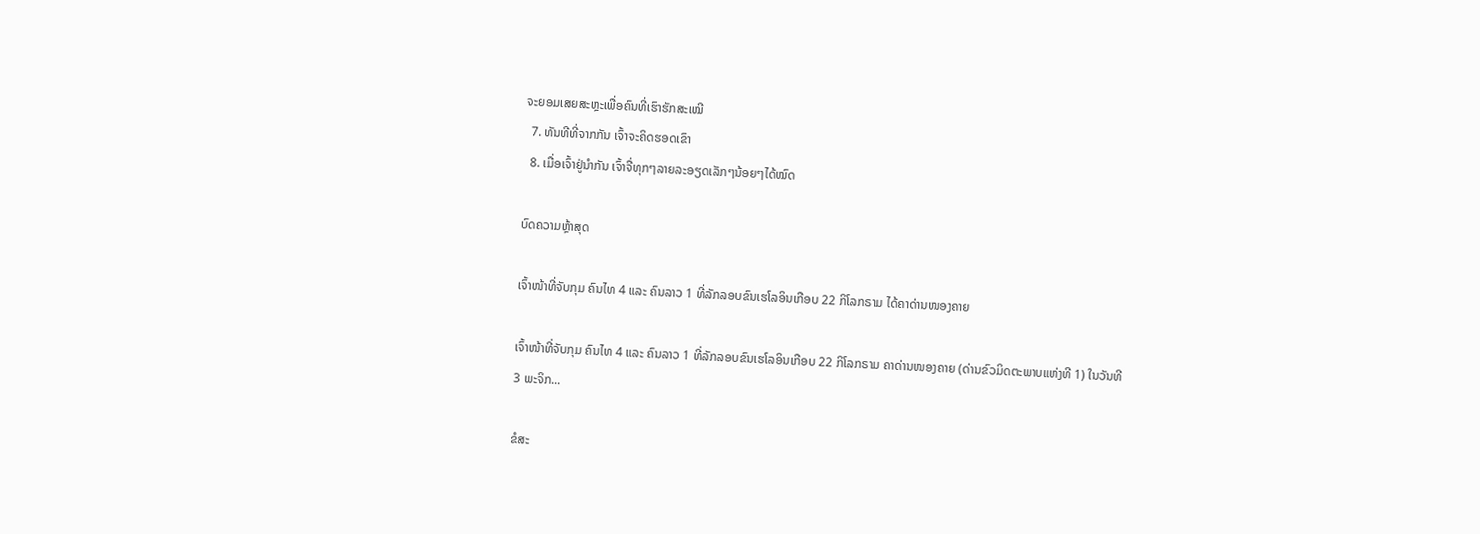ຈະຍອມເສຍສະຫຼະເພື່ອຄົນທີ່ເຮົາຮັກສະເໝີ
  7. ທັນທີທີ່ຈາກກັນ ເຈົ້າຈະຄິດຮອດເຂົາ
  8. ເມື່ອເຈົ້າຢູ່ນໍາກັນ ເຈົ້າຈື່ທຸກໆລາຍລະອຽດເລັກໆນ້ອຍໆໄດ້ໝົດ

ບົດຄວາມຫຼ້າສຸດ

ເຈົ້າໜ້າທີ່ຈັບກຸມ ຄົນໄທ 4 ແລະ ຄົນລາວ 1 ທີ່ລັກລອບຂົນເຮໂລອິນເກືອບ 22 ກິໂລກຣາມ ໄດ້ຄາດ່ານໜອງຄາຍ

ເຈົ້າໜ້າທີ່ຈັບກຸມ ຄົນໄທ 4 ແລະ ຄົນລາວ 1 ທີ່ລັກລອບຂົນເຮໂລອິນເກືອບ 22 ກິໂລກຣາມ ຄາດ່ານໜອງຄາຍ (ດ່ານຂົວມິດຕະພາບແຫ່ງທີ 1) ໃນວັນທີ 3 ພະຈິກ...

ຂໍສະ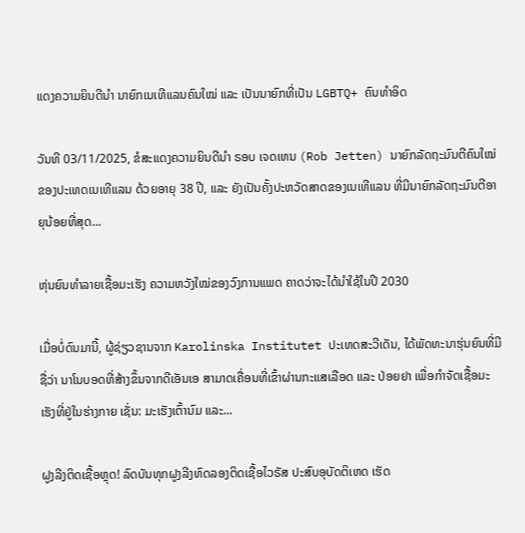ແດງຄວາມຍິນດີນຳ ນາຍົກເນເທີແລນຄົນໃໝ່ ແລະ ເປັນນາຍົກທີ່ເປັນ LGBTQ+ ຄົນທຳອິດ

ວັນທີ 03/11/2025, ຂໍສະແດງຄວາມຍິນດີນຳ ຣອບ ເຈດເທນ (Rob Jetten) ນາຍົກລັດຖະມົນຕີຄົນໃໝ່ຂອງປະເທດເນເທີແລນ ດ້ວຍອາຍຸ 38 ປີ, ແລະ ຍັງເປັນຄັ້ງປະຫວັດສາດຂອງເນເທີແລນ ທີ່ມີນາຍົກລັດຖະມົນຕີອາຍຸນ້ອຍທີ່ສຸດ...

ຫຸ່ນຍົນທຳລາຍເຊື້ອມະເຮັງ ຄວາມຫວັງໃໝ່ຂອງວົງການແພດ ຄາດວ່າຈະໄດ້ນໍາໃຊ້ໃນປີ 2030

ເມື່ອບໍ່ດົນມານີ້, ຜູ້ຊ່ຽວຊານຈາກ Karolinska Institutet ປະເທດສະວີເດັນ, ໄດ້ພັດທະນາຮຸ່ນຍົນທີ່ມີຊື່ວ່າ ນາໂນບອດທີ່ສ້າງຂຶ້ນຈາກດີເອັນເອ ສາມາດເຄື່ອນທີ່ເຂົ້າຜ່ານກະແສເລືອດ ແລະ ປ່ອຍຢາ ເພື່ອກຳຈັດເຊື້ອມະເຮັງທີ່ຢູ່ໃນຮ່າງກາຍ ເຊັ່ນ: ມະເຮັງເຕົ້ານົມ ແລະ...

ຝູງລີງຕິດເຊື້ອຫຼຸດ! ລົດບັນທຸກຝູງລີງທົດລອງຕິດເຊື້ອໄວຣັສ ປະສົບອຸບັດຕິເຫດ ເຮັດ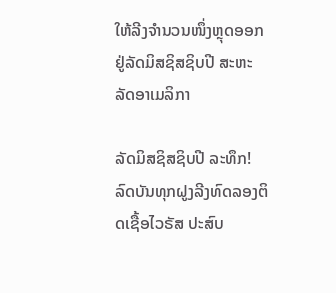ໃຫ້ລີງຈຳນວນໜຶ່ງຫຼຸດອອກ ຢູ່ລັດມິສຊິສຊິບປີ ສະຫະລັດອາເມລິກາ

ລັດມິສຊິສຊິບປີ ລະທຶກ! ລົດບັນທຸກຝູງລີງທົດລອງຕິດເຊື້ອໄວຣັສ ປະສົບ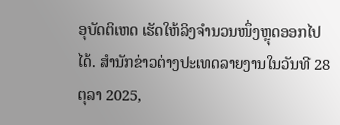ອຸບັດຕິເຫດ ເຮັດໃຫ້ລິງຈຳນວນໜຶ່ງຫຼຸດອອກໄປໄດ້. ສຳນັກຂ່າວຕ່າງປະເທດລາຍງານໃນວັນທີ 28 ຕຸລາ 2025,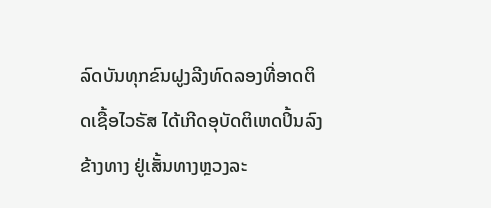ລົດບັນທຸກຂົນຝູງລີງທົດລອງທີ່ອາດຕິດເຊື້ອໄວຣັສ ໄດ້ເກີດອຸບັດຕິເຫດປິ້ນລົງຂ້າງທາງ ຢູ່ເສັ້ນທາງຫຼວງລະ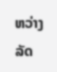ຫວ່າງລັດ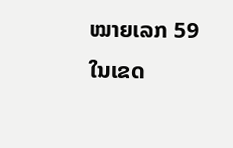ໝາຍເລກ 59 ໃນເຂດ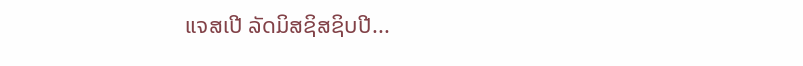ແຈສເປີ ລັດມິສຊິສຊິບປີ...